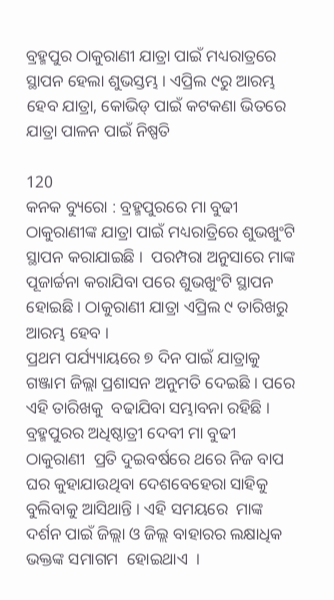ବ୍ରହ୍ମପୁର ଠାକୁରାଣୀ ଯାତ୍ରା ପାଇଁ ମଧ୍ୟରାତ୍ରରେ ସ୍ଥାପନ ହେଲା ଶୁଭସ୍ତମ୍ଭ । ଏପ୍ରିଲ ୯ରୁ ଆରମ୍ଭ ହେବ ଯାତ୍ରା, କୋଭିଡ୍ ପାଇଁ କଟକଣା ଭିତରେ ଯାତ୍ରା ପାଳନ ପାଇଁ ନିଷ୍ପତି

120
କନକ ବ୍ୟୁରୋ : ବ୍ରହ୍ମପୁରରେ ମା ବୁଢୀ ଠାକୁରାଣୀଙ୍କ ଯାତ୍ରା ପାଇଁ ମଧ୍ୟରାତ୍ରିରେ ଶୁଭଖୁଂଟି ସ୍ଥାପନ କରାଯାଇଛି ।  ପରମ୍ପରା ଅନୁସାରେ ମାଙ୍କ ପୂଜାର୍ଚ୍ଚନା କରାଯିବା ପରେ ଶୁଭଖୁଂଟି ସ୍ଥାପନ  ହୋଇଛି । ଠାକୁରାଣୀ ଯାତ୍ରା ଏପ୍ରିଲ ୯ ତାରିଖରୁ ଆରମ୍ଭ ହେବ ।
ପ୍ରଥମ ପର୍ଯ୍ୟ୍ୟାୟରେ ୭ ଦିନ ପାଇଁ ଯାତ୍ରାକୁ ଗଞ୍ଜାମ ଜିଲ୍ଲା ପ୍ରଶାସନ ଅନୁମତି ଦେଇଛି । ପରେ ଏହି ତାରିଖକୁ  ବଢାଯିବା ସମ୍ଭାବନା ରହିଛି । ବ୍ରହ୍ମପୁରର ଅଧିଷ୍ଠାତ୍ରୀ ଦେବୀ ମା ବୁଢୀ ଠାକୁରାଣୀ  ପ୍ରତି ଦୁଇବର୍ଷରେ ଥରେ ନିଜ ବାପ ଘର କୁହାଯାଉଥିବା ଦେଶବେହେରା ସାହିକୁ ବୁଲିବାକୁ ଆସିଥାନ୍ତି । ଏହି ସମୟରେ  ମାଙ୍କ ଦର୍ଶନ ପାଇଁ ଜିଲ୍ଲା ଓ ଜିଲ୍ଲ ବାହାରର ଲକ୍ଷାଧିକ ଭକ୍ତଙ୍କ ସମାଗମ  ହୋଇଥାଏ  ।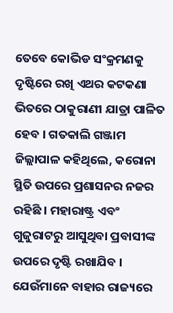ତେବେ କୋଭିଡ ସଂକ୍ରମଣକୁ ଦୃଷ୍ଟିରେ ରଖି ଏଥର କଟକଣା ଭିତରେ ଠାକୁରାଣୀ ଯାତ୍ରା ପାଳିତ ହେବ । ଗତକାଲି ଗଞ୍ଜାମ ଜିଲ୍ଲାପାଳ କହିଥିଲେ, କରୋନା ସ୍ଥିତି ଉପରେ ପ୍ରଶାସନର ନଜର ରହିଛି । ମହାରାଷ୍ଟ୍ର ଏବଂ ଗୁଜୁରାଟରୁ ଆସୁଥିବା ପ୍ରବାସୀଙ୍କ ଉପରେ ଦୃଷ୍ଟି ରଖାଯିବ । ଯେଉଁମାନେ ବାହାର ରାଜ୍ୟରେ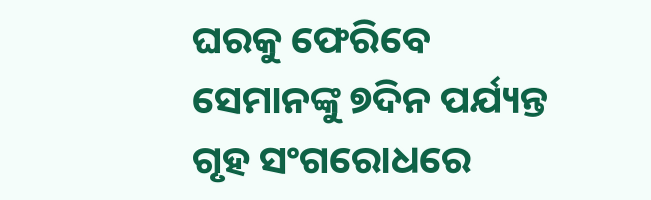ଘରକୁ ଫେରିବେ ସେମାନଙ୍କୁ ୭ଦିନ ପର୍ଯ୍ୟନ୍ତ ଗୃହ ସଂଗରୋଧରେ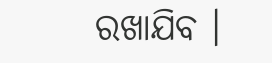ରଖାଯିବ ।